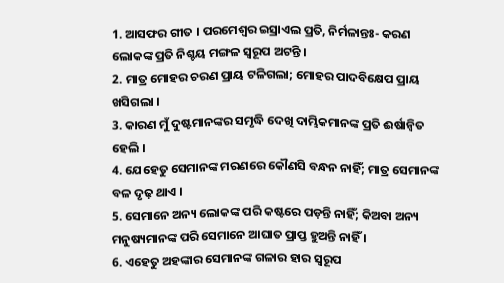1. ଆସଫର ଗୀତ । ପରମେଶ୍ଵର ଇସ୍ରାଏଲ ପ୍ରତି, ନିର୍ମଳାନ୍ତଃ- କରଣ ଲୋକଙ୍କ ପ୍ରତି ନିଶ୍ଚୟ ମଙ୍ଗଳ ସ୍ଵରୂପ ଅଟନ୍ତି ।
2. ମାତ୍ର ମୋହର ଚରଣ ପ୍ରାୟ ଟଳିଗଲା; ମୋହର ପାଦବିକ୍ଷେପ ପ୍ରାୟ ଖସିଗଲା ।
3. କାରଣ ମୁଁ ଦୁଷ୍ଟମାନଙ୍କର ସମୃଦ୍ଧି ଦେଖି ଦାମ୍ଭିକମାନଙ୍କ ପ୍ରତି ଈର୍ଷାନ୍ଵିତ ହେଲି ।
4. ଯେହେତୁ ସେମାନଙ୍କ ମରଣରେ କୌଣସି ବନ୍ଧନ ନାହିଁ; ମାତ୍ର ସେମାନଙ୍କ ବଳ ଦୃଢ଼ ଥାଏ ।
5. ସେମାନେ ଅନ୍ୟ ଲୋକଙ୍କ ପରି କଷ୍ଟରେ ପଡ଼ନ୍ତି ନାହିଁ; କିଅବା ଅନ୍ୟ ମନୁଷ୍ୟମାନଙ୍କ ପରି ସେମାନେ ଆଘାତ ପ୍ରାପ୍ତ ହୁଅନ୍ତି ନାହିଁ ।
6. ଏହେତୁ ଅହଙ୍କାର ସେମାନଙ୍କ ଗଳାର ହାର ସ୍ଵରୂପ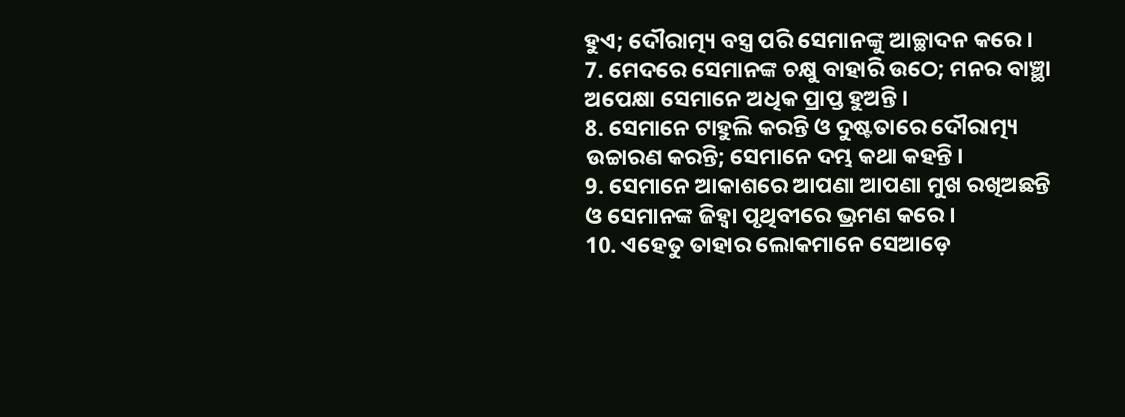ହୁଏ; ଦୌରାତ୍ମ୍ୟ ବସ୍ତ୍ର ପରି ସେମାନଙ୍କୁ ଆଚ୍ଛାଦନ କରେ ।
7. ମେଦରେ ସେମାନଙ୍କ ଚକ୍ଷୁ ବାହାରି ଉଠେ; ମନର ବାଞ୍ଛା ଅପେକ୍ଷା ସେମାନେ ଅଧିକ ପ୍ରାପ୍ତ ହୁଅନ୍ତି ।
8. ସେମାନେ ଟାହୁଲି କରନ୍ତି ଓ ଦୁଷ୍ଟତାରେ ଦୌରାତ୍ମ୍ୟ ଉଚ୍ଚାରଣ କରନ୍ତି; ସେମାନେ ଦମ୍ଭ କଥା କହନ୍ତି ।
9. ସେମାନେ ଆକାଶରେ ଆପଣା ଆପଣା ମୁଖ ରଖିଅଛନ୍ତି ଓ ସେମାନଙ୍କ ଜିହ୍ଵା ପୃଥିବୀରେ ଭ୍ରମଣ କରେ ।
10. ଏହେତୁ ତାହାର ଲୋକମାନେ ସେଆଡ଼େ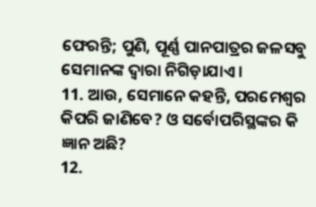ଫେରନ୍ତି; ପୁଣି, ପୂର୍ଣ୍ଣ ପାନପାତ୍ରର ଜଳସବୁ ସେମାନଙ୍କ ଦ୍ଵାରା ନିଗିଡ଼ାଯାଏ ।
11. ଆଉ, ସେମାନେ କହନ୍ତି, ପରମେଶ୍ଵର କିପରି ଜାଣିବେ? ଓ ସର୍ବୋପରିସ୍ଥଙ୍କର କି ଜ୍ଞାନ ଅଛି?
12.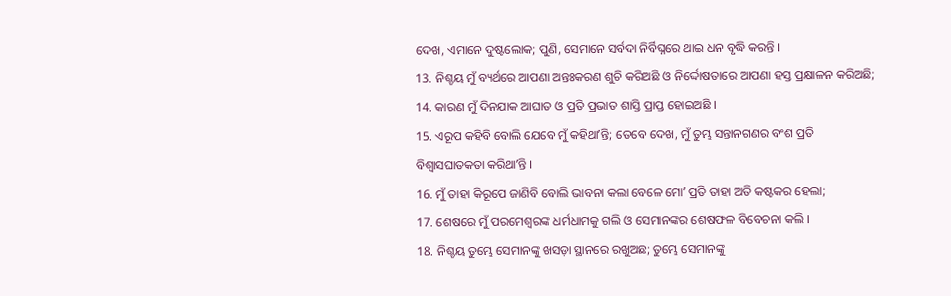ଦେଖ, ଏମାନେ ଦୁଷ୍ଟଲୋକ; ପୁଣି, ସେମାନେ ସର୍ବଦା ନିର୍ବିଘ୍ନରେ ଥାଇ ଧନ ବୃଦ୍ଧି କରନ୍ତି ।
13. ନିଶ୍ଚୟ ମୁଁ ବ୍ୟର୍ଥରେ ଆପଣା ଅନ୍ତଃକରଣ ଶୁଚି କରିଅଛି ଓ ନିର୍ଦ୍ଦୋଷତାରେ ଆପଣା ହସ୍ତ ପ୍ରକ୍ଷାଳନ କରିଅଛି;
14. କାରଣ ମୁଁ ଦିନଯାକ ଆଘାତ ଓ ପ୍ରତି ପ୍ରଭାତ ଶାସ୍ତି ପ୍ରାପ୍ତ ହୋଇଅଛି ।
15. ଏରୂପ କହିବି ବୋଲି ଯେବେ ମୁଁ କହିଥାʼନ୍ତି; ତେବେ ଦେଖ, ମୁଁ ତୁମ୍ଭ ସନ୍ତାନଗଣର ବଂଶ ପ୍ରତି ବିଶ୍ଵାସଘାତକତା କରିଥାʼନ୍ତି ।
16. ମୁଁ ତାହା କିରୂପେ ଜାଣିବି ବୋଲି ଭାବନା କଲା ବେଳେ ମୋʼ ପ୍ରତି ତାହା ଅତି କଷ୍ଟକର ହେଲା;
17. ଶେଷରେ ମୁଁ ପରମେଶ୍ଵରଙ୍କ ଧର୍ମଧାମକୁ ଗଲି ଓ ସେମାନଙ୍କର ଶେଷଫଳ ବିବେଚନା କଲି ।
18. ନିଶ୍ଚୟ ତୁମ୍ଭେ ସେମାନଙ୍କୁ ଖସଡ଼ା ସ୍ଥାନରେ ରଖୁଅଛ; ତୁମ୍ଭେ ସେମାନଙ୍କୁ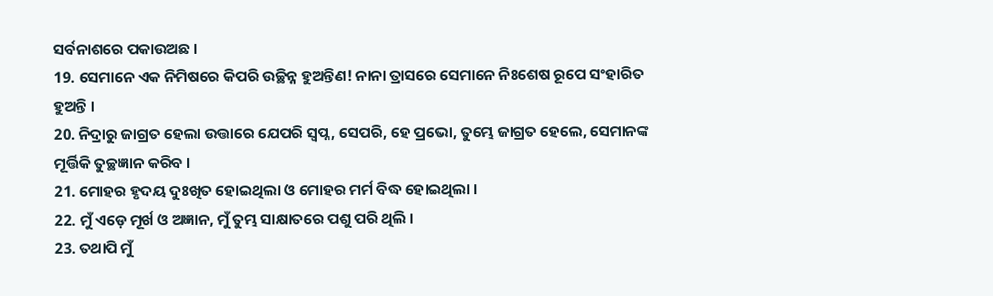ସର୍ବନାଶରେ ପକାଉଅଛ ।
19. ସେମାନେ ଏକ ନିମିଷରେ କିପରି ଉଚ୍ଛିନ୍ନ ହୁଅନ୍ତିଣ! ନାନା ତ୍ରାସରେ ସେମାନେ ନିଃଶେଷ ରୂପେ ସଂହାରିତ ହୁଅନ୍ତି ।
20. ନିଦ୍ରାରୁ ଜାଗ୍ରତ ହେଲା ଉତ୍ତାରେ ଯେପରି ସ୍ଵପ୍ନ, ସେପରି, ହେ ପ୍ରଭୋ, ତୁମ୍ଭେ ଜାଗ୍ରତ ହେଲେ, ସେମାନଙ୍କ ମୂର୍ତ୍ତିକି ତୁଚ୍ଛଜ୍ଞାନ କରିବ ।
21. ମୋହର ହୃଦୟ ଦୁଃଖିତ ହୋଇଥିଲା ଓ ମୋହର ମର୍ମ ବିଦ୍ଧ ହୋଇଥିଲା ।
22. ମୁଁ ଏଡ଼େ ମୂର୍ଖ ଓ ଅଜ୍ଞାନ, ମୁଁ ତୁମ୍ଭ ସାକ୍ଷାତରେ ପଶୁ ପରି ଥିଲି ।
23. ତଥାପି ମୁଁ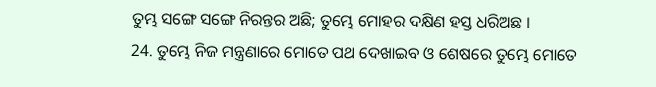ତୁମ୍ଭ ସଙ୍ଗେ ସଙ୍ଗେ ନିରନ୍ତର ଅଛି; ତୁମ୍ଭେ ମୋହର ଦକ୍ଷିଣ ହସ୍ତ ଧରିଅଛ ।
24. ତୁମ୍ଭେ ନିଜ ମନ୍ତ୍ରଣାରେ ମୋତେ ପଥ ଦେଖାଇବ ଓ ଶେଷରେ ତୁମ୍ଭେ ମୋତେ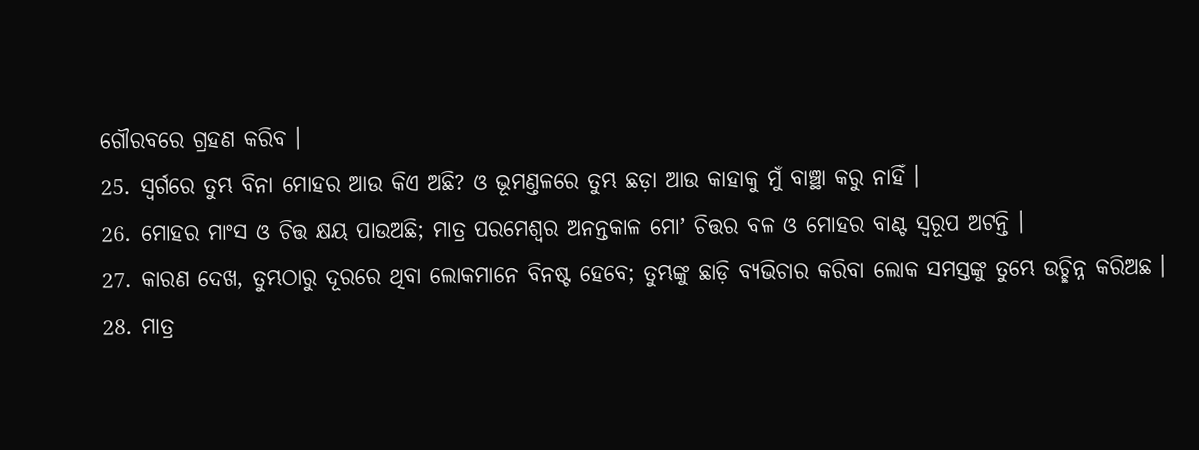ଗୌରବରେ ଗ୍ରହଣ କରିବ ।
25. ସ୍ଵର୍ଗରେ ତୁମ୍ଭ ବିନା ମୋହର ଆଉ କିଏ ଅଛି? ଓ ଭୂମଣ୍ତଳରେ ତୁମ୍ଭ ଛଡ଼ା ଆଉ କାହାକୁ ମୁଁ ବାଞ୍ଛା କରୁ ନାହିଁ ।
26. ମୋହର ମାଂସ ଓ ଚିତ୍ତ କ୍ଷୟ ପାଉଅଛି; ମାତ୍ର ପରମେଶ୍ଵର ଅନନ୍ତକାଳ ମୋʼ ଚିତ୍ତର ବଳ ଓ ମୋହର ବାଣ୍ଟ ସ୍ଵରୂପ ଅଟନ୍ତି ।
27. କାରଣ ଦେଖ, ତୁମ୍ଭଠାରୁ ଦୂରରେ ଥିବା ଲୋକମାନେ ବିନଷ୍ଟ ହେବେ; ତୁମ୍ଭଙ୍କୁ ଛାଡ଼ି ବ୍ୟଭିଚାର କରିବା ଲୋକ ସମସ୍ତଙ୍କୁ ତୁମ୍ଭେ ଉଚ୍ଛିନ୍ନ କରିଅଛ ।
28. ମାତ୍ର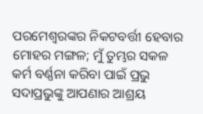ପରମେଶ୍ଵରଙ୍କର ନିକଟବର୍ତ୍ତୀ ହେବାର ମୋହର ମଙ୍ଗଳ; ମୁଁ ତୁମ୍ଭର ସକଳ କର୍ମ ବର୍ଣ୍ଣନା କରିବା ପାଇଁ ପ୍ରଭୁ ସଦାପ୍ରଭୁଙ୍କୁ ଆପଣାର ଆଶ୍ରୟ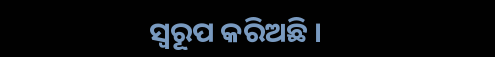ସ୍ଵରୂପ କରିଅଛି ।